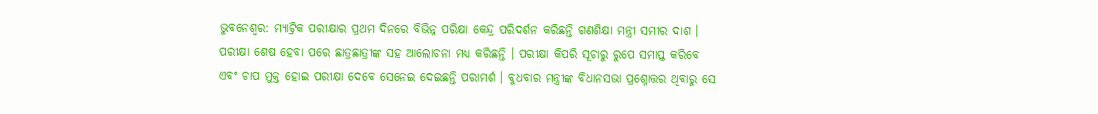ଭୁବନେଶ୍ବର: ମ୍ୟାଟ୍ରିକ ପରୀକ୍ଷାର ପ୍ରଥମ ଦିନରେ ବିଭିନ୍ନ ପରିକ୍ଷା କେନ୍ଦ୍ର ପରିଦର୍ଶନ କରିଛନ୍ତି ଗଣଶିକ୍ଷା ମନ୍ତ୍ରୀ ସମୀର ଦାଶ । ପରୀକ୍ଷା ଶେଷ ହେବା ପରେ ଛାତ୍ରଛାତ୍ରୀଙ୍କ ସହ ଆଲୋଚନା ମଧ୍ୟ କରିଛନ୍ତି । ପରୀକ୍ଷା କିପରି ସୂଚାରୁ ରୁପେ ସମାପ୍ତ କରିବେ ଏବଂ ଚାପ ମୁକ୍ତ ହୋଇ ପରୀକ୍ଷା ଦେବେ ସେନେଇ ଦେଇଛନ୍ତି ପରାମର୍ଶ । ବୁଧବାର ମନ୍ତ୍ରୀଙ୍କ ବିଧାନସଭା ପ୍ରଶ୍ନୋତ୍ତର ଥିବାରୁ ସେ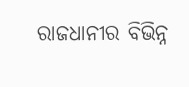ରାଜଧାନୀର ବିଭିନ୍ନ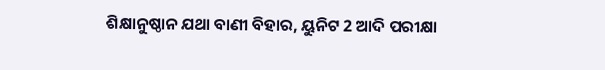ଶିକ୍ଷାନୁଷ୍ଠାନ ଯଥା ବାଣୀ ବିହାର, ୟୁନିଟ 2 ଆଦି ପରୀକ୍ଷା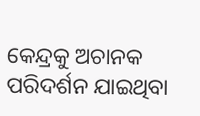କେନ୍ଦ୍ରକୁ ଅଚାନକ ପରିଦର୍ଶନ ଯାଇଥିବା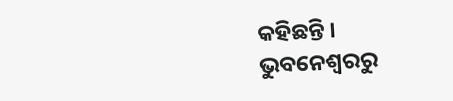କହିଛନ୍ତି ।
ଭୁବନେଶ୍ବରରୁ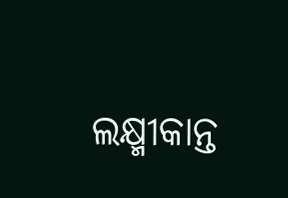ଲକ୍ଷ୍ମୀକାନ୍ତ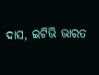ଦାସ, ଇଟିଭି ଭାରତ